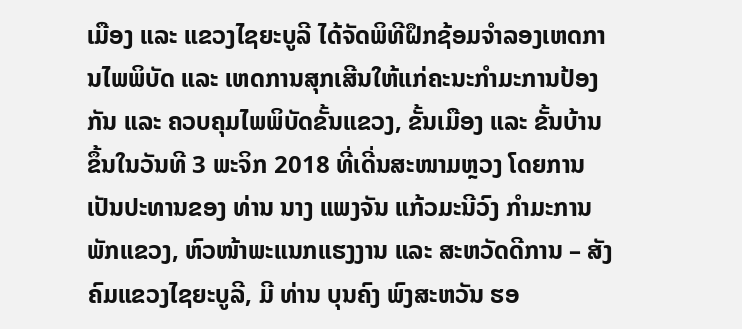ເມືອງ ແລະ ແຂວງໄຊຍະບູລີ ໄດ້ຈັດພິທີຝຶກຊ້ອມຈໍາລອງເຫດການໄພພິບັດ ແລະ ເຫດການສຸກເສີນໃຫ້ແກ່ຄະນະກໍາມະການປ້ອງກັນ ແລະ ຄວບຄຸມໄພພິບັດຂັ້ນແຂວງ, ຂັ້ນເມືອງ ແລະ ຂັ້ນບ້ານ ຂຶ້ນໃນວັນທີ 3 ພະຈິກ 2018 ທີ່ເດີ່ນສະໜາມຫຼວງ ໂດຍການເປັນປະທານຂອງ ທ່ານ ນາງ ແພງຈັນ ແກ້ວມະນີວົງ ກໍາມະການພັກແຂວງ, ຫົວໜ້າພະແນກແຮງງານ ແລະ ສະຫວັດດີການ – ສັງຄົມແຂວງໄຊຍະບູລີ, ມີ ທ່ານ ບຸນຄົງ ພົງສະຫວັນ ຮອ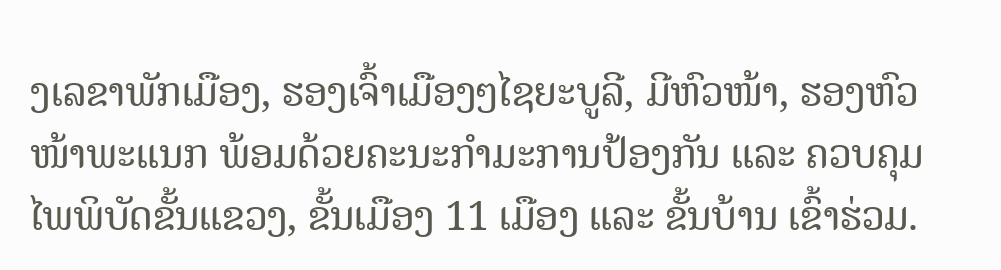ງເລຂາພັກເມືອງ, ຮອງເຈົ້າເມືອງໆໄຊຍະບູລີ, ມີຫົວໜ້າ, ຮອງຫົວໜ້າພະແນກ ພ້ອມດ້ວຍຄະນະກໍາມະການປ້ອງກັນ ແລະ ຄວບຄຸມໄພພິບັດຂັ້ນແຂວງ, ຂັ້ນເມືອງ 11 ເມືອງ ແລະ ຂັ້ນບ້ານ ເຂົ້າຮ່ວມ.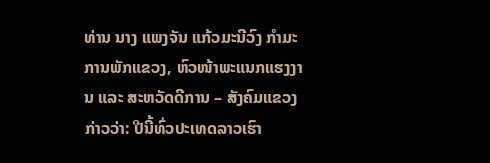ທ່ານ ນາງ ແພງຈັນ ແກ້ວມະນີວົງ ກໍາມະການພັກແຂວງ, ຫົວໜ້າພະແນກແຮງງານ ແລະ ສະຫວັດດີການ – ສັງຄົມແຂວງ ກ່າວວ່າ: ປີນີ້ທົ່ວປະເທດລາວເຮົາ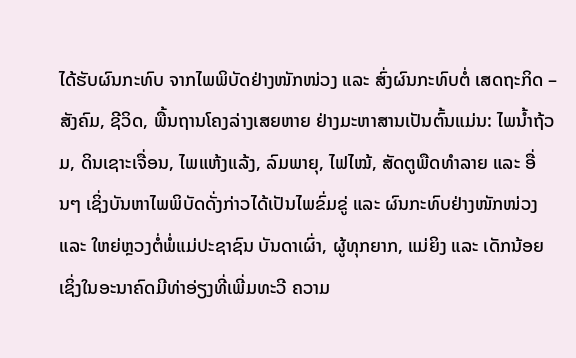ໄດ້ຮັບຜົນກະທົບ ຈາກໄພພິບັດຢ່າງໜັກໜ່ວງ ແລະ ສົ່ງຜົນກະທົບຕໍ່ ເສດຖະກິດ – ສັງຄົມ, ຊີວິດ, ພື້ນຖານໂຄງລ່າງເສຍຫາຍ ຢ່າງມະຫາສານເປັນຕົ້ນແມ່ນ: ໄພນໍ້າຖ້ວມ, ດິນເຊາະເຈື່ອນ, ໄພແຫ້ງແລ້ງ, ລົມພາຍຸ, ໄຟໄໝ້, ສັດຕູພືດທໍາລາຍ ແລະ ອື່ນໆ ເຊິ່ງບັນຫາໄພພິບັດດັ່ງກ່າວໄດ້ເປັນໄພຂົ່ມຂູ່ ແລະ ຜົນກະທົບຢ່າງໜັກໜ່ວງ ແລະ ໃຫຍ່ຫຼວງຕໍ່ພໍ່ແມ່ປະຊາຊົນ ບັນດາເຜົ່າ, ຜູ້ທຸກຍາກ, ແມ່ຍິງ ແລະ ເດັກນ້ອຍ ເຊິ່ງໃນອະນາຄົດມີທ່າອ່ຽງທີ່ເພີ່ມທະວີ ຄວາມ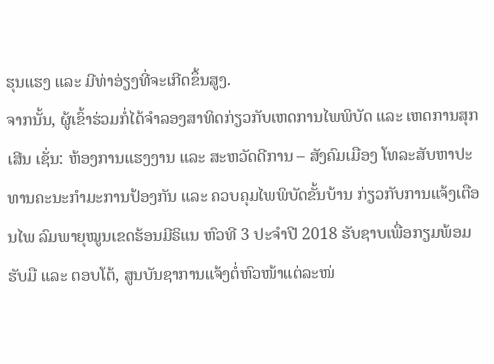ຮຸນແຮງ ແລະ ມີທ່າອ່ຽງທີ່ຈະເກີດຂຶ້ນສູງ.
ຈາກນັ້ນ, ຜູ້ເຂົ້າຮ່ວມກໍ່ໄດ້ຈໍາລອງສາທິດກ່ຽວກັບເຫດການໄພພິບັດ ແລະ ເຫດການສຸກເສີນ ເຊັ່ນ: ຫ້ອງການແຮງງານ ແລະ ສະຫວັດດີການ – ສັງຄົມເມືອງ ໂທລະສັບຫາປະທານຄະນະກໍາມະການປ້ອງກັນ ແລະ ຄວບຄຸມໄພພິບັດຂັ້ນບ້ານ ກ່ຽວກັບການແຈ້ງເຕືອນໄພ ລົມພາຍຸໝູນເຂດຮ້ອນມີຣິແນ ຫົວທີ 3 ປະຈໍາປີ 2018 ຮັບຊາບເພື່ອກຽມພ້ອມຮັບມື ແລະ ຕອບໂຕ້, ສູນບັນຊາການແຈ້ງຕໍ່ຫົວໜ້າແຕ່ລະໜ່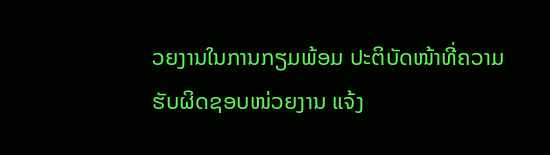ວຍງານໃນການກຽມພ້ອມ ປະຕິບັດໜ້າທີ່ຄວາມຮັບຜິດຊອບໜ່ວຍງານ ແຈ້ງ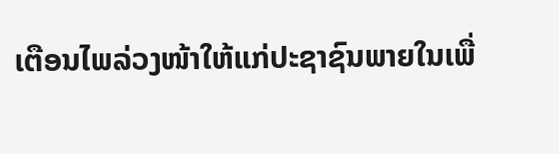ເຕືອນໄພລ່ວງໜ້າໃຫ້ແກ່ປະຊາຊົນພາຍໃນເພື່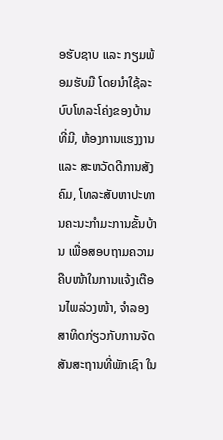ອຮັບຊາບ ແລະ ກຽມພ້ອມຮັບມື ໂດຍນໍາໃຊ້ລະບົບໂທລະໂຄ່ງຂອງບ້ານທີ່ມີ, ຫ້ອງການແຮງງານ ແລະ ສະຫວັດດີການສັງຄົມ, ໂທລະສັບຫາປະທານຄະນະກໍາມະການຂັ້ນບ້ານ ເພື່ອສອບຖາມຄວາມຄືບໜ້າໃນການແຈ້ງເຕືອນໄພລ່ວງໜ້າ, ຈໍາລອງສາທິດກ່ຽວກັບການຈັດສັນສະຖານທີ່ພັກເຊົາ ໃນ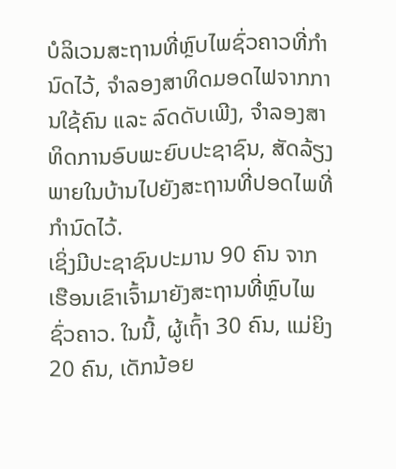ບໍລິເວນສະຖານທີ່ຫຼົບໄພຊົ່ວຄາວທີ່ກໍານົດໄວ້, ຈໍາລອງສາທິດມອດໄຟຈາກການໃຊ້ຄົນ ແລະ ລົດດັບເພີງ, ຈໍາລອງສາທິດການອົບພະຍົບປະຊາຊົນ, ສັດລ້ຽງພາຍໃນບ້ານໄປຍັງສະຖານທີ່ປອດໄພທີ່ກໍານົດໄວ້.
ເຊິ່ງມີປະຊາຊົນປະມານ 90 ຄົນ ຈາກເຮືອນເຂົາເຈົ້າມາຍັງສະຖານທີ່ຫຼົບໄພຊົ່ວຄາວ. ໃນນີ້, ຜູ້ເຖົ້າ 30 ຄົນ, ແມ່ຍິງ 20 ຄົນ, ເດັກນ້ອຍ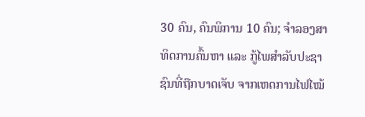30 ຄົນ, ຄົນພິການ 10 ຄົນ; ຈໍາລອງສາທິດການຄົ້ນຫາ ແລະ ກູ້ໄພສໍາລັບປະຊາຊົນທີ່ຖືກບາດເຈັບ ຈາກເຫດການໄຟໄໝ້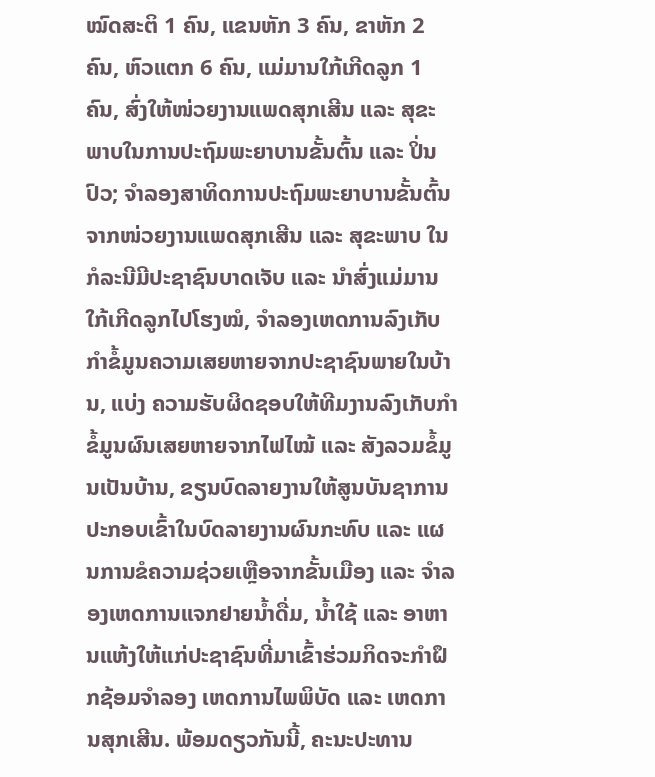ໝົດສະຕິ 1 ຄົນ, ແຂນຫັກ 3 ຄົນ, ຂາຫັກ 2 ຄົນ, ຫົວແຕກ 6 ຄົນ, ແມ່ມານໃກ້ເກີດລູກ 1 ຄົນ, ສົ່ງໃຫ້ໜ່ວຍງານແພດສຸກເສີນ ແລະ ສຸຂະພາບໃນການປະຖົມພະຍາບານຂັ້ນຕົ້ນ ແລະ ປິ່ນປົວ; ຈໍາລອງສາທິດການປະຖົມພະຍາບານຂັ້ນຕົ້ນຈາກໜ່ວຍງານແພດສຸກເສີນ ແລະ ສຸຂະພາບ ໃນກໍລະນີມີປະຊາຊົນບາດເຈັບ ແລະ ນໍາສົ່ງແມ່ມານໃກ້ເກີດລູກໄປໂຮງໝໍ, ຈໍາລອງເຫດການລົງເກັບກໍາຂໍ້ມູນຄວາມເສຍຫາຍຈາກປະຊາຊົນພາຍໃນບ້ານ, ແບ່ງ ຄວາມຮັບຜິດຊອບໃຫ້ທີມງານລົງເກັບກໍາຂໍ້ມູນຜົນເສຍຫາຍຈາກໄຟໄໝ້ ແລະ ສັງລວມຂໍ້ມູນເປັນບ້ານ, ຂຽນບົດລາຍງານໃຫ້ສູນບັນຊາການປະກອບເຂົ້າໃນບົດລາຍງານຜົນກະທົບ ແລະ ແຜນການຂໍຄວາມຊ່ວຍເຫຼືອຈາກຂັ້ນເມືອງ ແລະ ຈໍາລອງເຫດການແຈກຢາຍນໍ້າດື່ມ, ນໍ້າໃຊ້ ແລະ ອາຫານແຫ້ງໃຫ້ແກ່ປະຊາຊົນທີ່ມາເຂົ້າຮ່ວມກິດຈະກໍາຝຶກຊ້ອມຈໍາລອງ ເຫດການໄພພິບັດ ແລະ ເຫດການສຸກເສີນ. ພ້ອມດຽວກັນນີ້, ຄະນະປະທານ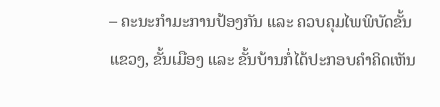– ຄະນະກໍາມະການປ້ອງກັນ ແລະ ຄວບຄຸມໄພພິບັດຂັ້ນແຂວງ, ຂັ້ນເມືອງ ແລະ ຂັ້ນບ້ານກໍ່ໄດ້ປະກອບຄໍາຄິດເຫັນ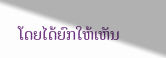ໂດຍໄດ້ຍົກໃຫ້ເຫັນ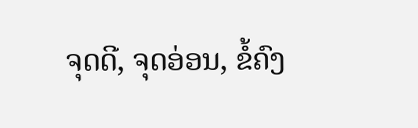ຈຸດດີ, ຈຸດອ່ອນ, ຂໍ້ຄົງ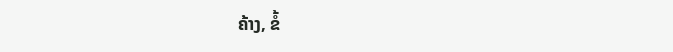ຄ້າງ, ຂໍ້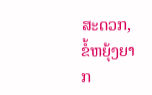ສະດວກ, ຂໍ້ຫຍຸ້ງຍາກ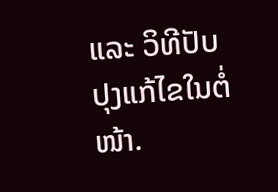ແລະ ວິທີປັບປຸງແກ້ໄຂໃນຕໍ່ໜ້າ.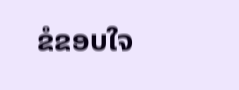ຂໍຂອບໃຈ